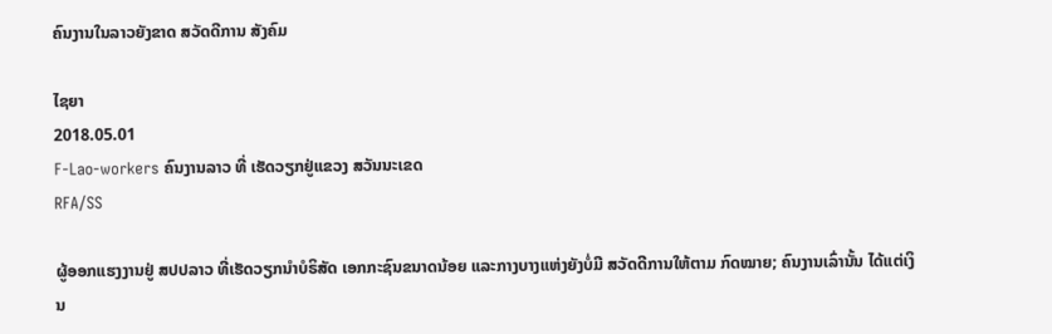ຄົນງານໃນລາວຍັງຂາດ ສວັດດີການ ສັງຄົມ

ໄຊຍາ
2018.05.01
F-Lao-workers ຄົນງານລາວ ທີ່ ເຮັດວຽກຢູ່ແຂວງ ສວັນນະເຂດ
RFA/SS

ຜູ້ອອກແຮງງານຢູ່ ສປປລາວ ທີ່ເຮັດວຽກນຳບໍຣິສັດ ເອກກະຊົນຂນາດນ້ອຍ ແລະກາງບາງແຫ່ງຍັງບໍ່ມີ ສວັດດີການໃຫ້ຕາມ ກົດໝາຍ; ຄົນງານເລົ່ານັ້ນ ໄດ້ແຕ່ເງິນ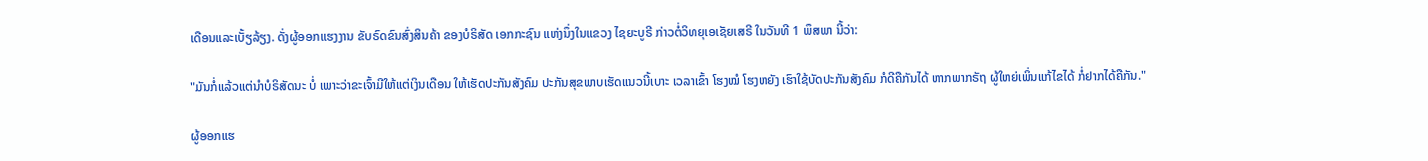ເດືອນແລະເບັ້ຽລ້ຽງ. ດັ່ງຜູ້ອອກແຮງງານ ຂັບຣົດຂົນສົ່ງສິນຄ້າ ຂອງບໍຣິສັດ ເອກກະຊົນ ແຫ່ງນຶ່ງໃນແຂວງ ໄຊຍະບູຣີ ກ່າວຕໍ່ວິທຍຸເອເຊັຍເສຣີ ໃນວັນທີ 1 ພຶສພາ ນີ້ວ່າ:

"ມັນກໍ່ແລ້ວແຕ່ນຳບໍຣິສັດນະ ບໍ່ ເພາະວ່າຂະເຈົ້າມີໃຫ້ແຕ່ເງິນເດືອນ ໃຫ້ເຮັດປະກັນສັງຄົມ ປະກັນສຸຂພາບເຮັດແນວນີ້ເບາະ ເວລາເຂົ້າ ໂຮງໝໍ ໂຮງຫຍັງ ເຮົາໃຊ້ບັດປະກັນສັງຄົມ ກໍດີຄືກັນໄດ້ ຫາກພາກຣັຖ ຜູ້ໃຫຍ່ເພິ່ນແກ້ໄຂໄດ້ ກໍ່ຢາກໄດ້ຄືກັນ."

ຜູ້ອອກແຮ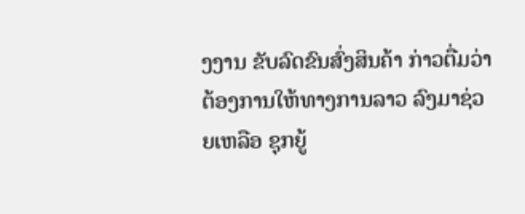ງງານ ຂັບລົດຂົນສົ່ງສິນຄ້າ ກ່າວຕື່ມວ່າ ຕ້ອງການໃຫ້ທາງການລາວ ລົງມາຊ່ວຍເຫລືອ ຊຸກຍູ້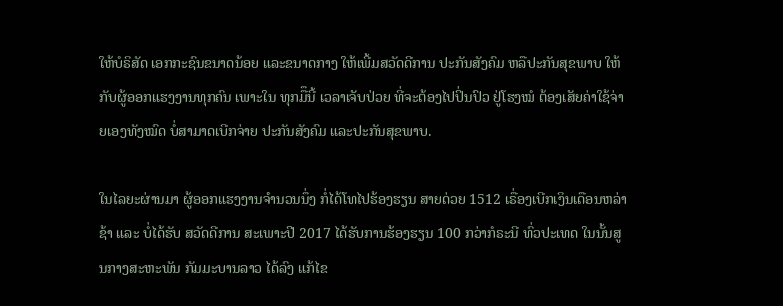ໃຫ້ບໍຣິສັດ ເອກກະຊົນຂນາດນ້ອຍ ແລະຂນາດກາງ ໃຫ້ເພີ້ມສວັດດີການ ປະກັນສັງຄົມ ຫລືປະກັນສຸຂພາບ ໃຫ້ກັບຜູ້ອອກແຮງງານທຸກຄົນ ເພາະໃນ ທຸກມືຶນີ້ ເວລາເຈັບປ່ວຍ ທີ່ຈະຕ້ອງໄປປິ່ນປົວ ຢູ່ໂຮງໝໍ ຕ້ອງເສັຍຄ່າໃຊ້ຈ່າຍເອງທັງໝົດ ບໍ່ສາມາດເບີກຈ່າຍ ປະກັນສັງຄົມ ແລະປະກັນສຸຂພາບ.

ໃນໄລຍະຜ່ານມາ ຜູ້ອອກແຮງງານຈຳນວນນຶ່ງ ກໍ່ໄດ້ໂທໄປຮ້ອງຮຽນ ສາຍດ່ວຍ 1512 ເຣື່ອງເບີກເງິນເດືອນຫລ່າຊ້າ ແລະ ບໍ່ໄດ້ຮັບ ສວັດດີການ ສະເພາະປີ 2017 ໄດ້ຮັບການຮ້ອງຮຽນ 100 ກວ່າກໍຣະນີ ທົ່ວປະເທດ ໃນນັ້ນສູນກາງສະຫະພັນ ກັມມະບານລາວ ໄດ້ລົງ ແກ້ໄຂ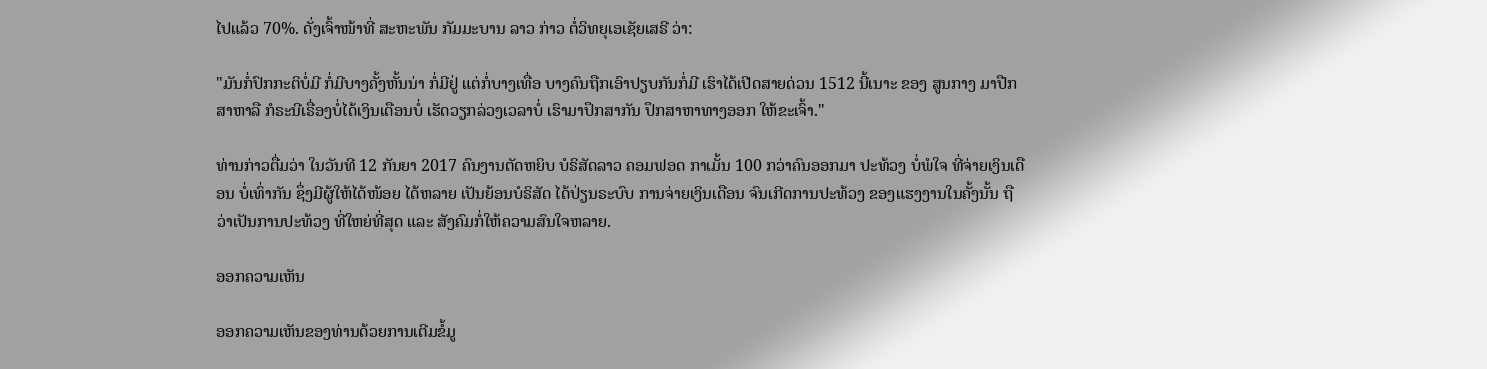ໄປແລ້ວ 70%. ດັ່ງເຈົ້າໜ້າທີ່ ສະຫະພັນ ກັມມະບານ ລາວ ກ່າວ ຕໍ່ວິທຍຸເອເຊັຍເສຣີ ວ່າ:

"ມັນກໍ່ປົກກະຕິບໍ່ມີ ກໍ່ມີບາງຄັ້ງຫັ້ນນ່າ ກໍ່ມີຢູ່ ແຕ່ກໍ່ບາງເທື່ອ ບາງຄົນຖືກເອົາປຽບກັນກໍ່ມີ ເຮົາໄດ້ເປີດສາຍດ່ວນ 1512 ນີ້ເນາະ ຂອງ ສູນກາງ ມາປືກສາຫາລື ກໍຣະນີເຣື່ອງບໍ່ໄດ້ເງິນເດືອນບໍ່ ເຮັດວຽກລ່ວງເວລາບໍ່ ເຮົາມາປຶກສາກັນ ປຶກສາຫາທາງອອກ ໃຫ້ຂະເຈົ້າ."

ທ່ານກ່າວຕື່ມວ່າ ໃນວັນທີ 12 ກັນຍາ 2017 ຄົນງານຕັດຫຍິບ ບໍຣິສັດລາວ ຄອມຟອດ ກາເມັ້ນ 100 ກວ່າຄົນອອກມາ ປະທ້ວງ ບໍ່ພໍໃຈ ທີ່ຈ່າຍເງິນເດືອນ ບໍ່ເທົ່າກັນ ຊຶ່ງມີຜູ້ໃຫ້ໄດ້ໜ້ອຍ ໄດ້ຫລາຍ ເປັນຍ້ອນບໍຣິສັດ ໄດ້ປ່ຽນຣະບົບ ການຈ່າຍເງິນເດືອນ ຈົນເກີດການປະທ້ວງ ຂອງແຮງງານໃນຄັ້ງນັ້ນ ຖືວ່າເປັນການປະທ້ວງ ທີ່ໃຫຍ່ທີ່ສຸດ ແລະ ສັງຄົມກໍ່ໃຫ້ຄວາມສົນໃຈຫລາຍ.

ອອກຄວາມເຫັນ

ອອກຄວາມເຫັນຂອງທ່ານດ້ວຍການເຕີມຂໍ້ມູ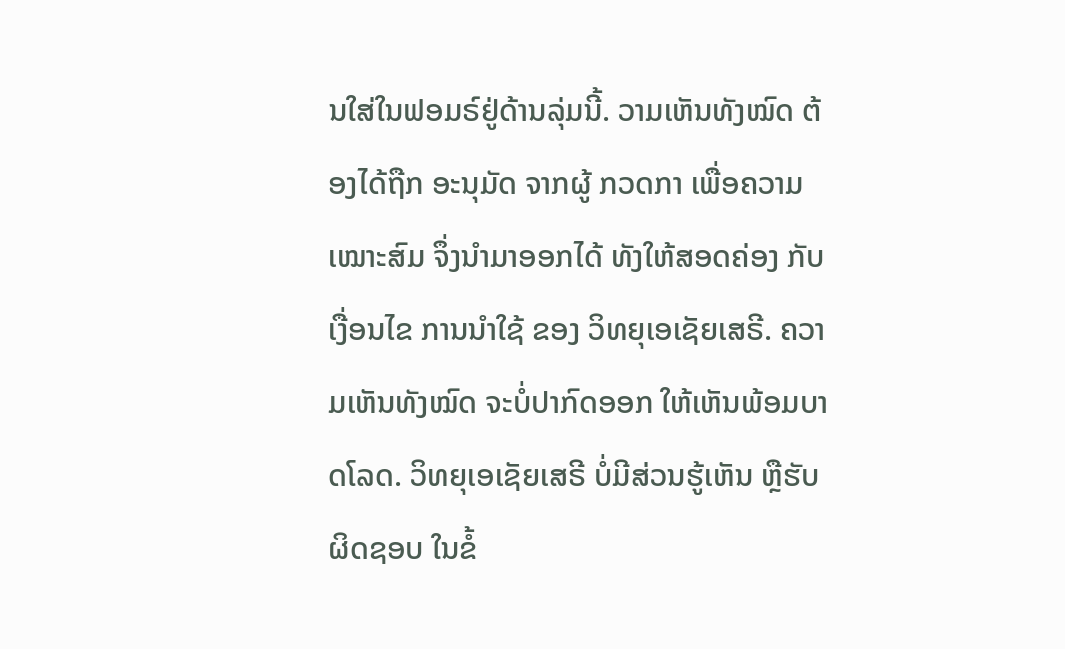ນໃສ່ໃນຟອມຣ໌ຢູ່ດ້ານລຸ່ມນີ້. ວາມເຫັນທັງໝົດ ຕ້ອງໄດ້ຖືກ ອະນຸມັດ ຈາກຜູ້ ກວດກາ ເພື່ອຄວາມເໝາະສົມ ຈຶ່ງນໍາມາອອກໄດ້ ທັງໃຫ້ສອດຄ່ອງ ກັບ ເງື່ອນໄຂ ການນຳໃຊ້ ຂອງ ວິທຍຸເອເຊັຍເສຣີ. ຄວາມເຫັນທັງໝົດ ຈະບໍ່ປາກົດອອກ ໃຫ້ເຫັນພ້ອມບາດໂລດ. ວິທຍຸເອເຊັຍເສຣີ ບໍ່ມີສ່ວນຮູ້ເຫັນ ຫຼືຮັບຜິດຊອບ ໃນຂໍ້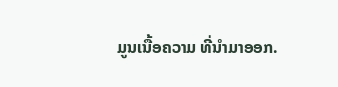ມູນເນື້ອຄວາມ ທີ່ນໍາມາອອກ.